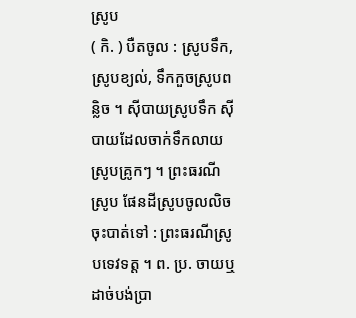ស្រូប
( កិ. ) បឺតចូល : ស្រូបទឹក, ស្រូបខ្យល់, ទឹកកួចស្រូបពន្លិច ។ ស៊ីបាយស្រូបទឹក ស៊ីបាយដែលចាក់ទឹកលាយស្រូបគ្រូកៗ ។ ព្រះធរណីស្រូប ផែនដីស្រូបចូលលិចចុះបាត់ទៅ : ព្រះធរណីស្រូបទេវទត្ត ។ ព. ប្រ. ចាយឬដាច់បង់ប្រា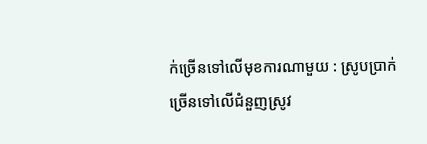ក់ច្រើនទៅលើមុខការណាមួយ : ស្រូបប្រាក់ច្រើនទៅលើជំនួញស្រូវ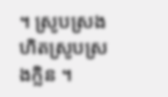។ ស្រូបស្រង ហិតស្រូបស្រងក្លិន ។